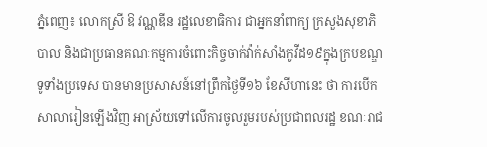ភ្នំពេញ៖ លោកស្រី ឱ វណ្ណឌីន រដ្ឋលេខាធិការ ជាអ្នកនាំពាក្យ ក្រសួងសុខាភិបាល និងជាប្រធានគណៈកម្មការចំពោះកិច្ចចាក់វ៉ាក់សាំងកូវីដ១៩ក្នុងក្របខណ្ឌទូទាំងប្រទេស បានមានប្រសាសន៍នៅព្រឹកថ្ងៃទី១៦ ខែសីហានេះ ថា ការបើកសាលារៀនឡើងវិញ អាស្រ័យទៅលើការចូលរួមរបស់ប្រជាពលរដ្ឋ ខណៈរាជ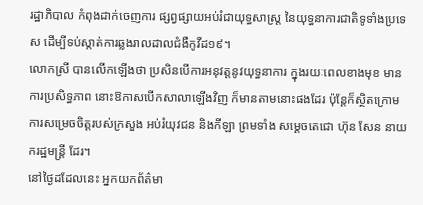រដ្ឋាភិបាល កំពុងដាក់ចេញការ ផ្សព្វផ្សាយអប់រំជាយុទ្ធសាស្ត្រ នៃយុទ្ធនាការជាតិទូទាំងប្រទេស ដើម្បីទប់ស្កាត់ការឆ្លងរាលដាលជំងឺកូវីដ១៩។
លោកស្រី បានលើកឡើងថា ប្រសិនបើការអនុវត្តនូវយុទ្ធនាការ ក្នុងរយៈពេលខាងមុខ មានការប្រសិទ្ធភាព នោះឱកាសបើកសាលាឡើងវិញ ក៏មានតាមនោះផងដែរ ប៉ុន្តែក៏ស្ថិតក្រោមការសម្រេចចិត្តរបស់ក្រសួង អប់រំយុវជន និងកីឡា ព្រមទាំង សម្ដេចតេជោ ហ៊ុន សែន នាយករដ្ឋមន្រ្តី ដែរ។
នៅថ្ងៃដដែលនេះ អ្នកយកព័ត៌មា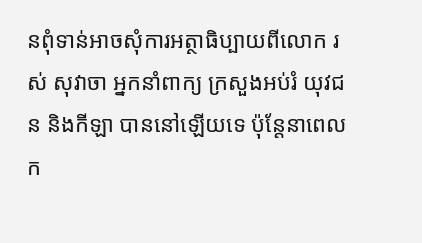នពុំទាន់អាចសុំការអត្ថាធិប្បាយពីលោក រស់ សុវាចា អ្នកនាំពាក្យ ក្រសួងអប់រំ យុវជន និងកីឡា បាននៅឡើយទេ ប៉ុន្តែនាពេលក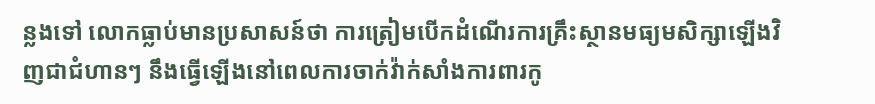ន្លងទៅ លោកធ្លាប់មានប្រសាសន៍ថា ការត្រៀមបើកដំណើរការគ្រឹះស្ថានមធ្យមសិក្សាឡើងវិញជាជំហានៗ នឹងធ្វើឡើងនៅពេលការចាក់វ៉ាក់សាំងការពារកូ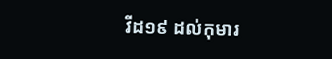វីដ១៩ ដល់កុមារ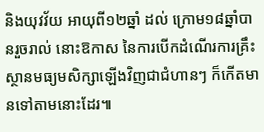និងយុវវ័យ អាយុពី១២ឆ្នាំ ដល់ ក្រោម១៨ឆ្នាំបានរួចរាល់ នោះឱកាស នៃការបើកដំណើរការគ្រឹះស្ថានមធ្យមសិក្សាឡើងវិញជាជំហានៗ ក៏កើតមានទៅតាមនោះដែរ៕